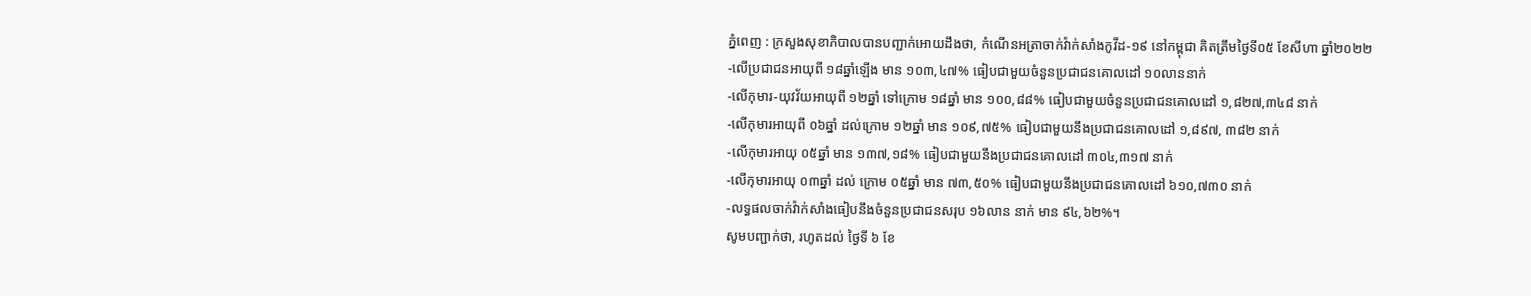ភ្នំពេញ : ក្រសួងសុខាភិបាលបានបញ្ជាក់អោយដឹងថា, កំណេីនអត្រាចាក់វ៉ាក់សាំងកូវីដ-១៩ នៅកម្ពុជា គិតត្រឹមថ្ងៃទី០៥ ខែសីហា ឆ្នាំ២០២២
-លើប្រជាជនអាយុពី ១៨ឆ្នាំឡើង មាន ១០៣,៤៧% ធៀបជាមួយចំនួនប្រជាជនគោលដៅ ១០លាននាក់
-លើកុមារ-យុវវ័យអាយុពី ១២ឆ្នាំ ទៅក្រោម ១៨ឆ្នាំ មាន ១០០,៨៨% ធៀបជាមួយចំនួនប្រជាជនគោលដៅ ១,៨២៧,៣៤៨ នាក់
-លើកុមារអាយុពី ០៦ឆ្នាំ ដល់ក្រោម ១២ឆ្នាំ មាន ១០៩,៧៥% ធៀបជាមួយនឹងប្រជាជនគោលដៅ ១,៨៩៧, ៣៨២ នាក់
-លើកុមារអាយុ ០៥ឆ្នាំ មាន ១៣៧,១៨% ធៀបជាមួយនឹងប្រជាជនគោលដៅ ៣០៤,៣១៧ នាក់
-លើកុមារអាយុ ០៣ឆ្នាំ ដល់ ក្រោម ០៥ឆ្នាំ មាន ៧៣,៥០% ធៀបជាមួយនឹងប្រជាជនគោលដៅ ៦១០,៧៣០ នាក់
-លទ្ធផលចាក់វ៉ាក់សាំងធៀបនឹងចំនួនប្រជាជនសរុប ១៦លាន នាក់ មាន ៩៤,៦២%។
សូមបញ្ជាក់ថា, រហូតដល់ ថ្ងៃទី ៦ ខែ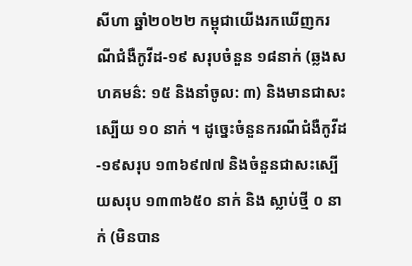សីហា ឆ្នាំ២០២២ កម្ពុជាយេីងរកឃេីញករណីជំងឺកូវីដ-១៩ សរុបចំនួន ១៨នាក់ (ឆ្លងសហគមន៌: ១៥ និងនាំចូល: ៣) និងមានជាសះស្បេីយ ១០ នាក់ ។ ដូច្នេះចំនួនករណីជំងឺកូវីដ-១៩សរុប ១៣៦៩៧៧ និងចំនួនជាសះស្បេីយសរុប ១៣៣៦៥០ នាក់ និង ស្លាប់ថ្មី ០ នាក់ (មិនបាន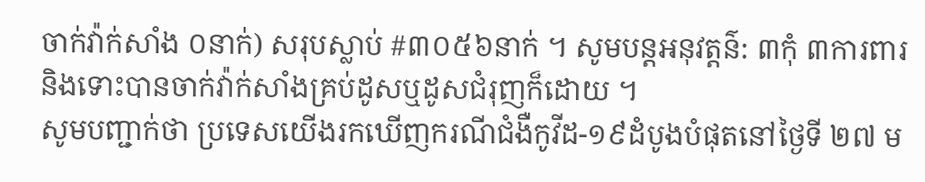ចាក់វ៉ាក់សាំង ០នាក់) សរុបស្លាប់ #៣០៥៦នាក់ ។ សូមបន្តអនុវត្តន៌: ៣កុំ ៣ការពារ និងទោះបានចាក់វ៉ាក់សាំងគ្រប់ដូសឬដូសជំរុញក៏ដោយ ។
សូមបញ្ជាក់ថា ប្រទេសយេីងរកឃេីញករណីជំងឺកូវីដ-១៩ដំបូងបំផុតនៅថ្ងៃទី ២៧ ម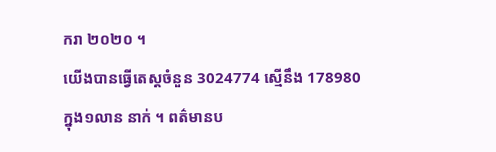ករា ២០២០ ។
យេីងបានធ្វេីតេស្តចំនួន 3024774 ស្មេីនឹង 178980 ក្នុង១លាន នាក់ ។ ពត៌មានប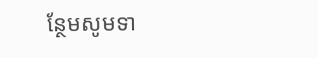ន្ថែមសូមទា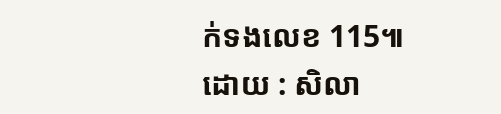ក់ទងលេខ 115៕
ដោយ : សិលា